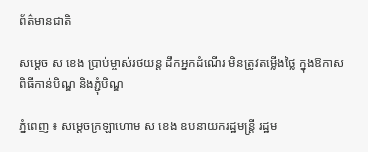ព័ត៌មានជាតិ

សម្ដេច ស ខេង ប្រាប់ម្ចាស់រថយន្ត ដឹកអ្នកដំណើរ មិនត្រូវតម្លើងថ្លៃ ក្នុងឱកាសពិធីកាន់បិណ្ឌ និងភ្ជុំបិណ្ឌ

ភ្នំពេញ ៖ សម្ដេចក្រឡាហោម ស ខេង ឧបនាយករដ្ឋមន្ដ្រី រដ្ឋម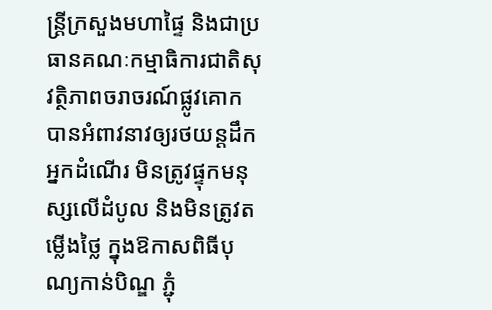ន្ដ្រីក្រសួងមហាផ្ទៃ និងជាប្រធានគណៈកម្មាធិការជាតិសុវត្ថិភាពចរាចរណ៍ផ្លូវគោក បានអំពាវនាវឲ្យរថយន្តដឹកអ្នកដំណើរ មិនត្រូវផ្ទុកមនុស្សលើដំបូល និងមិនត្រូវតម្លើងថ្លៃ ក្នុងឱកាសពិធីបុណ្យកាន់បិណ្ឌ ភ្ជុំ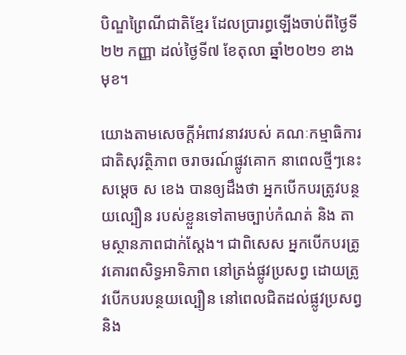បិណ្ឌព្រៃណីជាតិខ្មែរ ដែលប្រារព្ធឡើងចាប់ពីថ្ងៃទី២២ កញ្ញា ដល់ថ្ងៃទី៧ ខែតុលា ឆ្នាំ២០២១ ខាងមុខ។

យោងតាមសេចក្ដីអំពាវនាវរបស់ គណៈកម្មាធិការជាតិសុវត្ថិភាព ចរាចរណ៍ផ្លូវគោក នាពេលថ្មីៗនេះ សម្ដេច ស ខេង បានឲ្យដឹងថា អ្នកបើកបរត្រូវបន្ថយល្បឿន របស់ខ្លួនទៅតាមច្បាប់កំណត់ និង តាមស្ថានភាពជាក់ស្ដែង។ ជាពិសេស អ្នកបើកបរត្រូវគោរពសិទ្ធអាទិភាព នៅត្រង់ផ្លូវប្រសព្វ ដោយត្រូវបើកបរបន្ថយល្បឿន នៅពេលជិតដល់ផ្លូវប្រសព្វ និង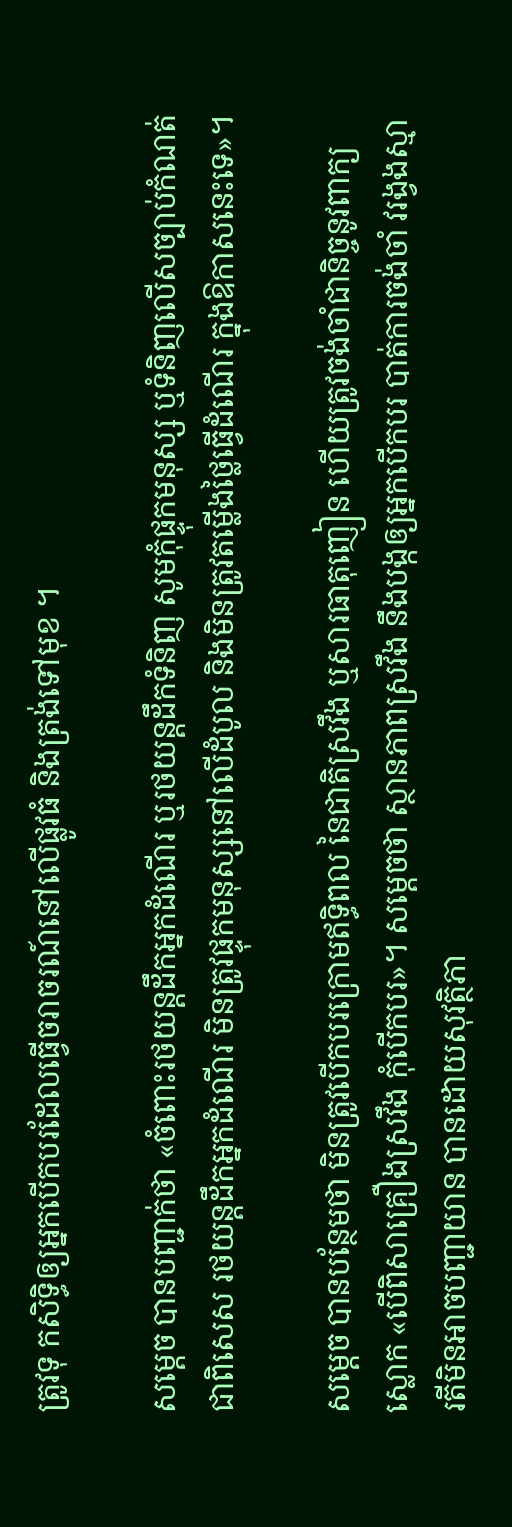ត្រូវទុ កសិទ្ធិឲ្យអ្នកបើកបរដែលធ្វើចរាចរណ៍នៅលើផ្លូវធំ និងត្រង់ទៅមុខ ។

សម្ដេច បានបញ្ជាក់ថា «ចំពោះរថយន្ដដឹកអ្នកដំណើរ ឬរថយន្ដដឹកទំនិញ សូមកុំផ្ទុកមនុស្ស ឬទំនិញលើសច្បាប់កំណត់ ជាពិសេស រថយន្តដឹកអ្នកដំណើរ មិនត្រូវផ្ទុកមនុស្សនៅលើដំបូល និងមិនត្រូវតម្លើងថ្លៃធ្វើដំណើរ ក្នុងឱកាសនេះទេ»។

សម្ដេច បានបន្ថែមថា មិនត្រូវបើកបរក្រោមឥទ្ធិពល នៃជាតិស្រវឹង ឬសារធាតុញៀន ហើយត្រូវចង់ចាំជានិច្ចនូវពាក្យស្លោក «បើពិសាគ្រឿងស្រវឹង កុំបើកបរ»។ សម្ដេចថា ស្ថានភាពស្រវឹង នឹងបង្កឲ្យអ្នកបើកបរ បាត់ការចង់ចាំ វរង្វងស្មារតីមិនអាចបញ្ជាយាន បានដោយសុវត្ថិភា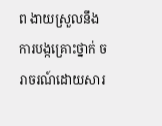ព ងាយស្រួលនឹងការបង្កគ្រោះថ្នាក់ ចរាចរណ៍ដោយសារ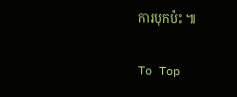ការបុកប៉ះ ៕

To Top